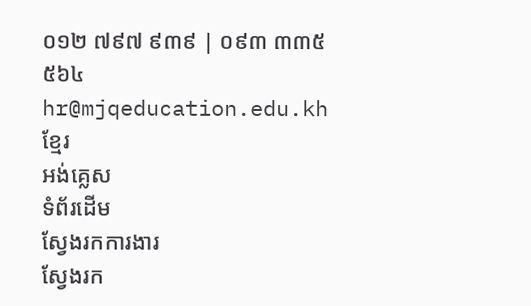០១២ ៧៩៧ ៩៣៩ | ០៩៣ ៣៣៥ ៥៦៤
hr@mjqeducation.edu.kh
ខ្មែរ
អង់គ្លេស
ទំព័រដើម
ស្វែងរកការងារ
ស្វែងរក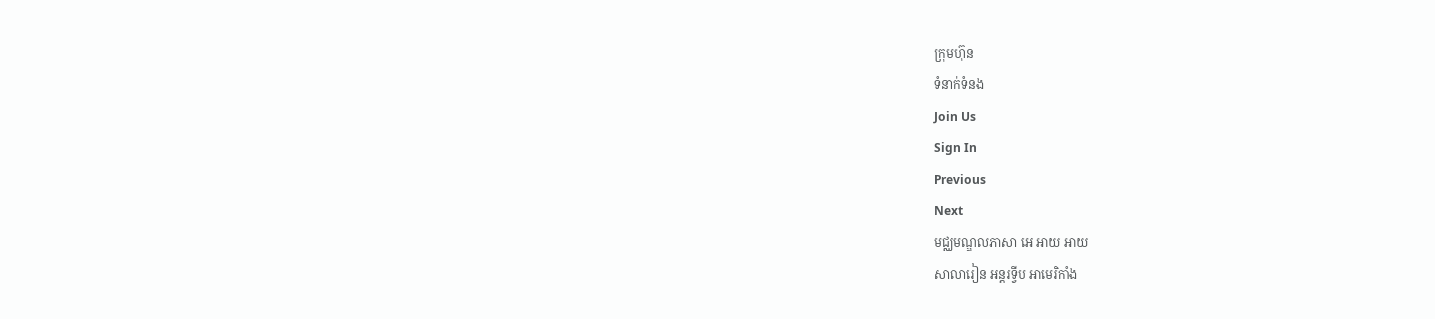ក្រុមហ៊ុន
ទំនាក់ទំនង
Join Us
Sign In
Previous
Next
មជ្ឈមណ្ឌលភាសា អេ អាយ អាយ
សាលារៀន អន្តរទ្វីប អាមេរិកាំង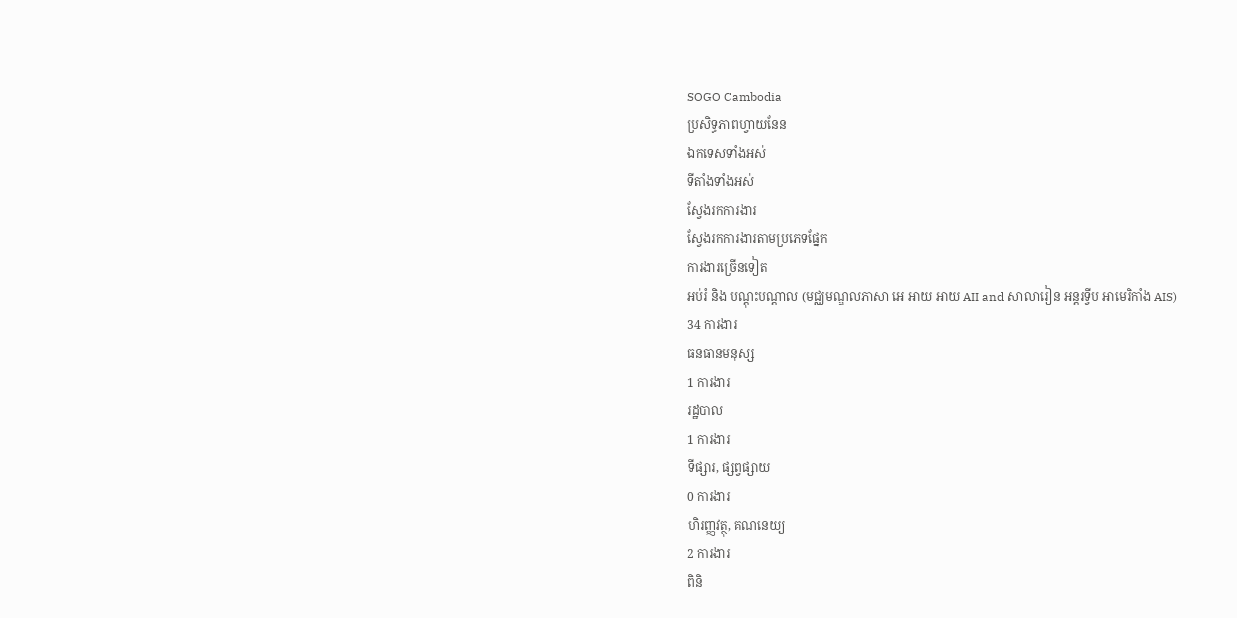SOGO Cambodia
ប្រសិទ្ធភាពហ្វាយនែន
ឯកទេសទាំងអស់
ទីតាំងទាំងអស់
ស្វែងរកការងារ
ស្វែងរកការងារតាមប្រភេទផ្នែក
ការងារច្រើនទៀត
អប់រំ និង បណ្តុះបណ្តាល (មជ្ឈមណ្ឌលភាសា អេ អាយ អាយ AII and សាលារៀន អន្តរទ្វីប អាមេរិកាំង AIS)
34 ការងារ
ធនធានមនុស្ស
1 ការងារ
រដ្ឋបាល
1 ការងារ
ទីផ្សារ, ផ្សព្វផ្សាយ
0 ការងារ
ហិរញ្ញវត្ថុ, គណនេយ្យ
2 ការងារ
ពិនិ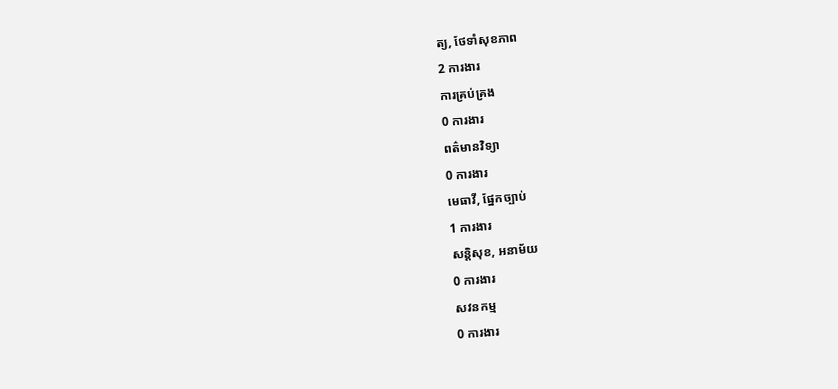ត្យ, ថែទាំសុខភាព
2 ការងារ
ការគ្រប់គ្រង
0 ការងារ
ពត៌មានវិទ្យា
0 ការងារ
មេធាវី, ផ្នែកច្បាប់
1 ការងារ
សន្តិសុខ, អនាម័យ
0 ការងារ
សវនកម្ម
0 ការងារ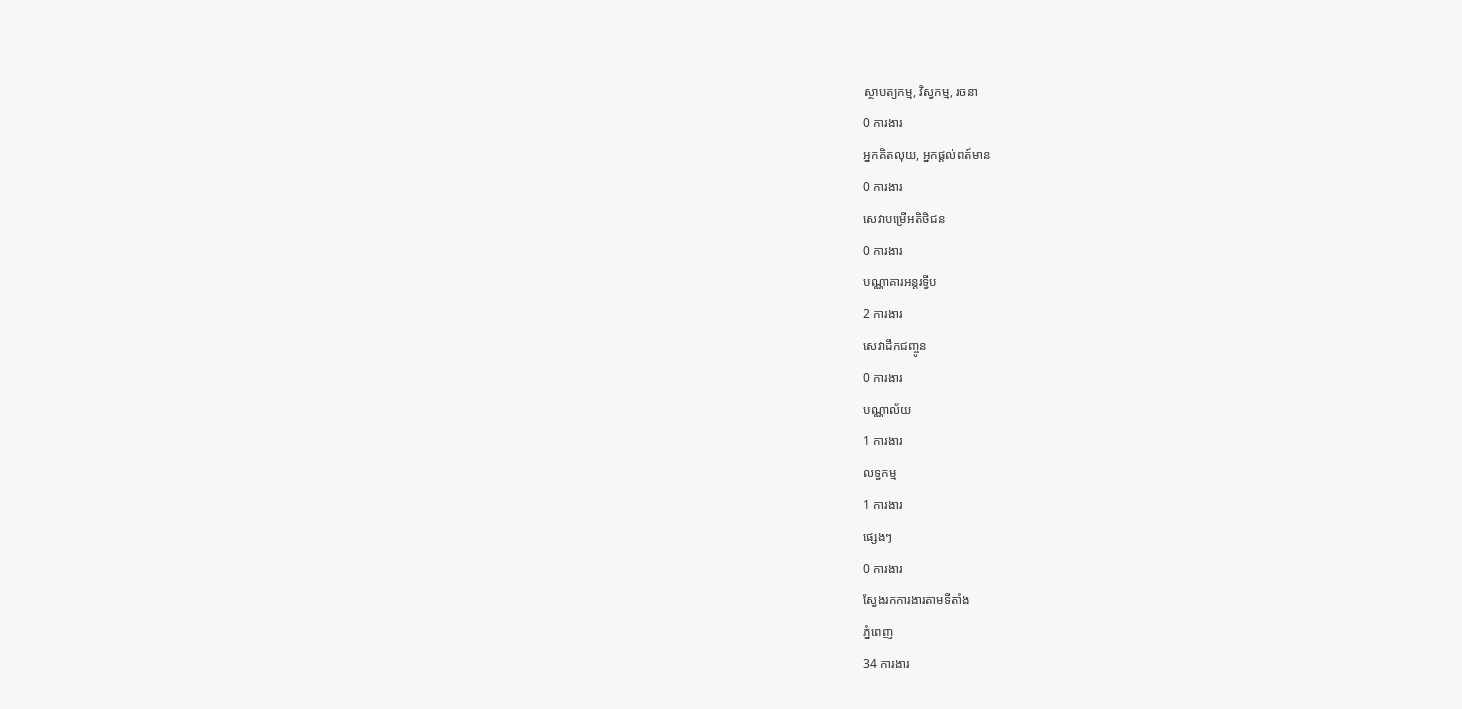ស្ថាបត្យកម្ម, វិស្វកម្ម, រចនា
0 ការងារ
អ្នកគិតលុយ, អ្នកផ្តល់ពត៍មាន
0 ការងារ
សេវាបម្រើអតិថិជន
0 ការងារ
បណ្ណាគារអន្តរទ្វីប
2 ការងារ
សេវាដឹកជញ្ចូន
0 ការងារ
បណ្ណាល័យ
1 ការងារ
លទ្ធកម្ម
1 ការងារ
ផ្សេងៗ
0 ការងារ
ស្វែងរកការងារតាមទីតាំង
ភ្នំពេញ
34 ការងារ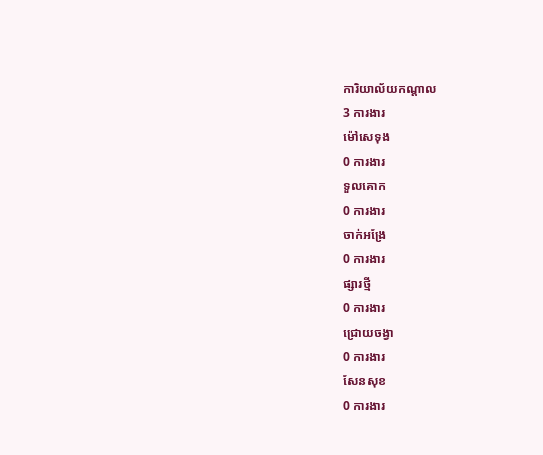ការិយាល័យកណ្តាល
3 ការងារ
ម៉ៅសេទុង
0 ការងារ
ទួលគោក
0 ការងារ
ចាក់អង្រែ
0 ការងារ
ផ្សារថ្មី
0 ការងារ
ជ្រោយចង្វា
0 ការងារ
សែនសុខ
0 ការងារ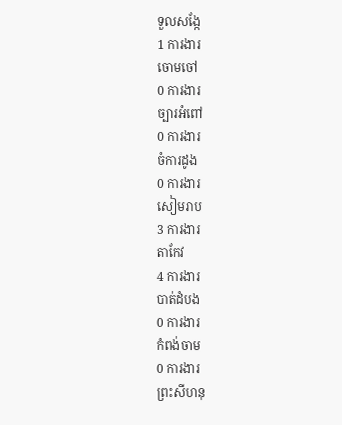ទួលសង្កែ
1 ការងារ
ចោមចៅ
0 ការងារ
ច្បារអំពៅ
0 ការងារ
ចំការដូង
0 ការងារ
សៀមរាប
3 ការងារ
តាកែវ
4 ការងារ
បាត់ដំបង
0 ការងារ
កំពង់ចាម
0 ការងារ
ព្រះសីហនុ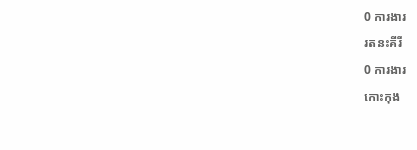0 ការងារ
រតនះគីរី
0 ការងារ
កោះកុង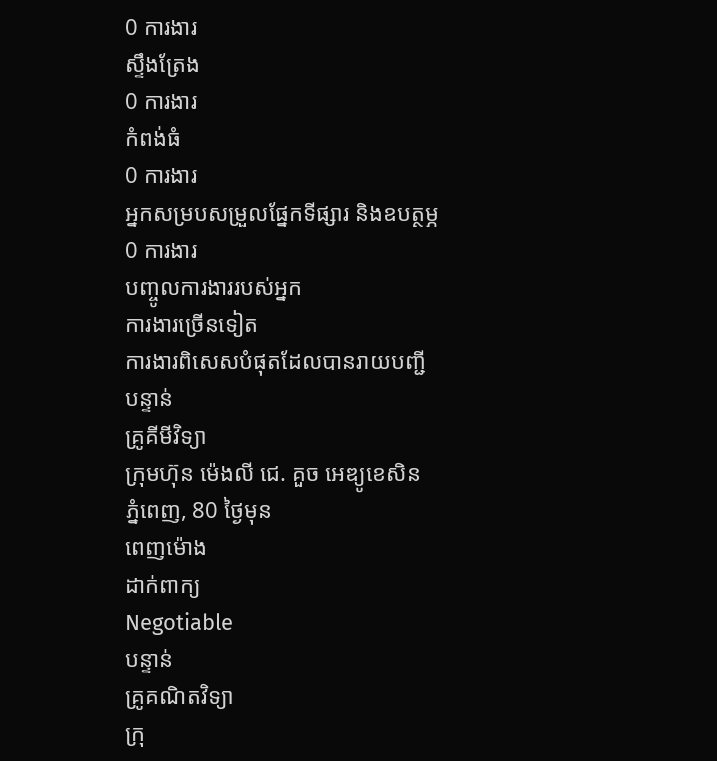0 ការងារ
ស្ទឹងត្រែង
0 ការងារ
កំពង់ធំ
0 ការងារ
អ្នកសម្របសម្រួលផ្នែកទីផ្សារ និងឧបត្ថម្ភ
0 ការងារ
បញ្ចូលការងាររបស់អ្នក
ការងារច្រើនទៀត
ការងារពិសេសបំផុតដែលបានរាយបញ្ជី
បន្ទាន់
គ្រូគីមីវិទ្យា
ក្រុមហ៊ុន ម៉េងលី ជេ. គួច អេឌ្យូខេសិន
ភ្នំពេញ, 80 ថ្ងៃមុន
ពេញម៉ោង
ដាក់ពាក្យ
Negotiable
បន្ទាន់
គ្រូគណិតវិទ្យា
ក្រុ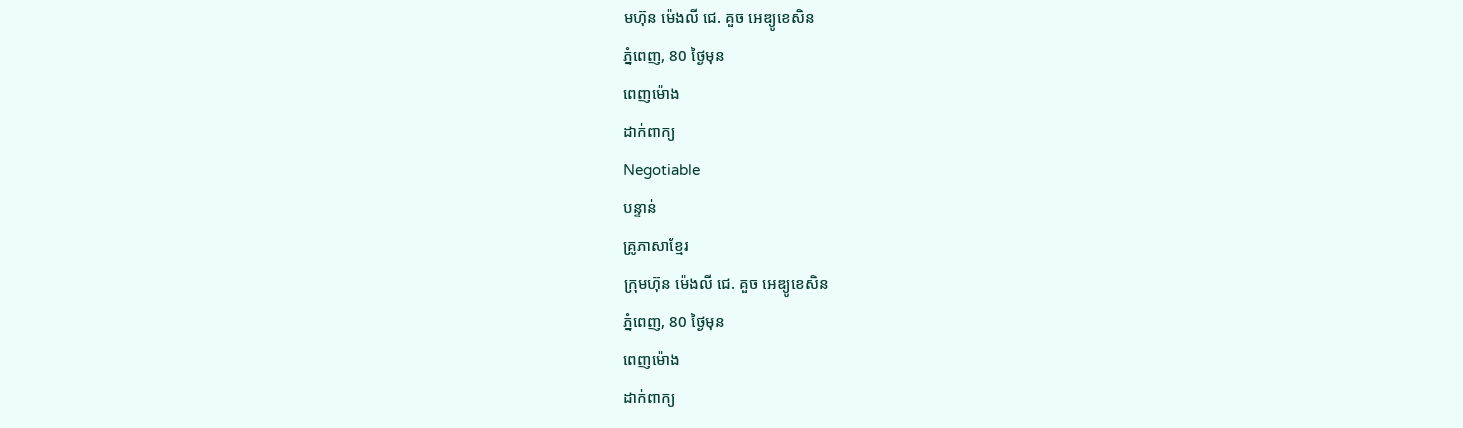មហ៊ុន ម៉េងលី ជេ. គួច អេឌ្យូខេសិន
ភ្នំពេញ, 80 ថ្ងៃមុន
ពេញម៉ោង
ដាក់ពាក្យ
Negotiable
បន្ទាន់
គ្រូភាសាខ្មែរ
ក្រុមហ៊ុន ម៉េងលី ជេ. គួច អេឌ្យូខេសិន
ភ្នំពេញ, 80 ថ្ងៃមុន
ពេញម៉ោង
ដាក់ពាក្យ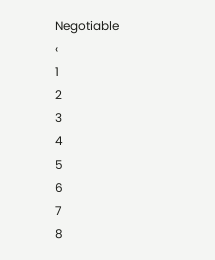Negotiable
‹
1
2
3
4
5
6
7
8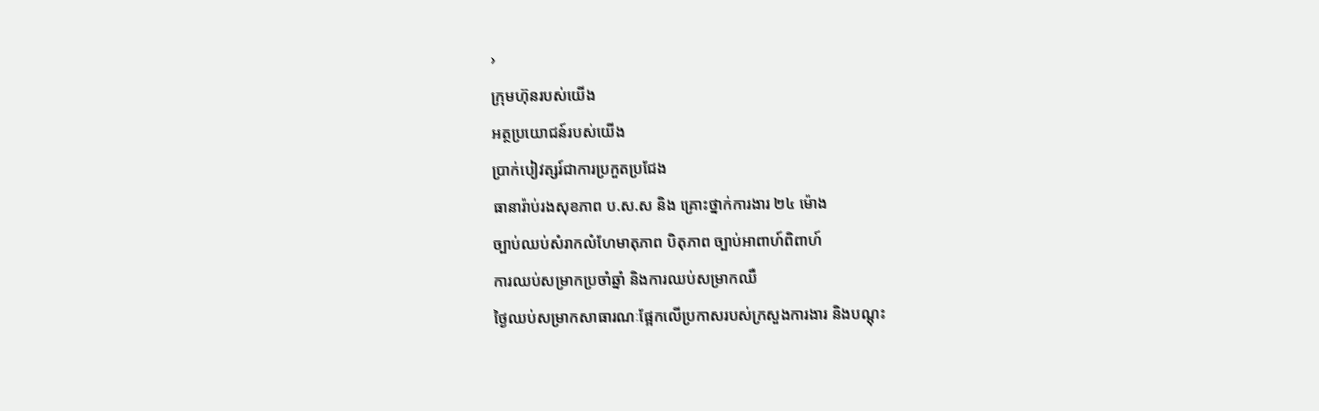›
ក្រុមហ៊ុនរបស់យើង
អត្ថប្រយោជន៍របស់យើង
ប្រាក់បៀវត្សរ៍ជាការប្រកួតប្រជែង
ធានារ៉ាប់រងសុខភាព ប.ស.ស និង គ្រោះថ្នាក់ការងារ ២៤ ម៉ោង
ច្បាប់ឈប់សំរាកលំហែមាតុភាព បិតុភាព ច្បាប់អាពាហ៍ពិពាហ៍
ការឈប់សម្រាកប្រចាំឆ្នាំ និងការឈប់សម្រាកឈឺ
ថ្ងៃឈប់សម្រាកសាធារណៈផ្អែកលើប្រកាសរបស់ក្រសួងការងារ និងបណ្តុះ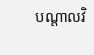បណ្តាលវិ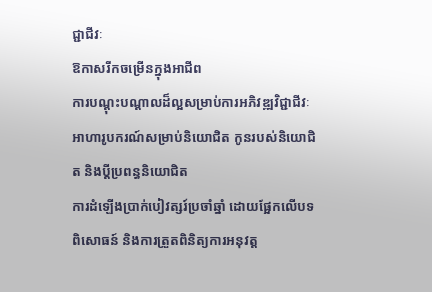ជ្ជាជីវៈ
ឱកាសរីកចម្រើនក្នុងអាជីព
ការបណ្តុះបណ្តាលដ៏ល្អសម្រាប់ការអភិវឌ្ឍវិជ្ជាជីវៈ
អាហារូបករណ៍សម្រាប់និយោជិត កូនរបស់និយោជិត និងប្តីប្រពន្ធនិយោជិត
ការដំឡើងប្រាក់បៀវត្សរ៍ប្រចាំឆ្នាំ ដោយផ្អែកលើបទពិសោធន៍ និងការត្រួតពិនិត្យការអនុវត្ត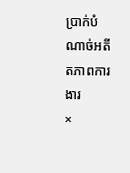ប្រាក់បំណាច់អតីតភាពការងារ
×